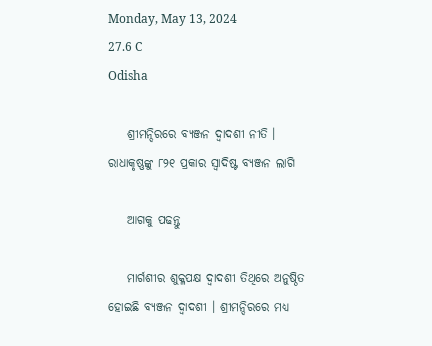Monday, May 13, 2024
27.6 C
Odisha

    ଶ୍ରୀମନ୍ଦିରରେ ବ୍ୟଞ୍ଜନ ଦ୍ୱାଦଶୀ ନୀତି । ରାଧାକୃଷ୍ଣଙ୍କୁ ୮୨୧ ପ୍ରକାର ସ୍ୱାଦିଷ୍ଟ ବ୍ୟଞ୍ଜନ ଲାଗି

    ଆଗକୁ ପଢନ୍ତୁ

    ମାର୍ଗଶୀର ଶୁକ୍ଳପକ୍ଷ ଦ୍ୱାଦଶୀ ତିଥିରେ ଅନୁଷ୍ଠିତ ହୋଇଛି ବ୍ୟଞ୍ଜନ ଦ୍ୱାଦଶୀ । ଶ୍ରୀମନ୍ଦିରରେ ମଧ୍ୟ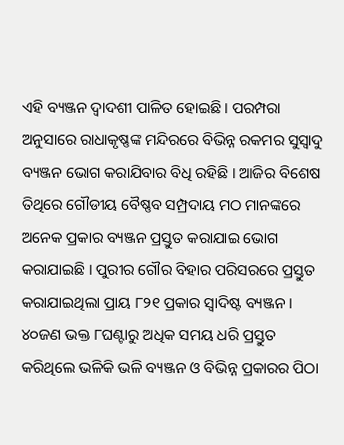ଏହି ବ୍ୟଞ୍ଜନ ଦ୍ୱାଦଶୀ ପାଳିତ ହୋଇଛି । ପରମ୍ପରା ଅନୁସାରେ ରାଧାକୃଷ୍ଣଙ୍କ ମନ୍ଦିରରେ ବିଭିନ୍ନ ରକମର ସୁସ୍ୱାଦୁ ବ୍ୟଞ୍ଜନ ଭୋଗ କରାଯିବାର ବିଧି ରହିଛି । ଆଜିର ବିଶେଷ ତିଥିରେ ଗୌଡୀୟ ବୈଷ୍ଣବ ସମ୍ପ୍ରଦାୟ ମଠ ମାନଙ୍କରେ ଅନେକ ପ୍ରକାର ବ୍ୟଞ୍ଜନ ପ୍ରସ୍ତୁତ କରାଯାଇ ଭୋଗ କରାଯାଇଛି । ପୁରୀର ଗୌର ବିହାର ପରିସରରେ ପ୍ରସ୍ତୁତ କରାଯାଇଥିଲା ପ୍ରାୟ ୮୨୧ ପ୍ରକାର ସ୍ୱାଦିଷ୍ଟ ବ୍ୟଞ୍ଜନ । ୪୦ଜଣ ଭକ୍ତ ୮ଘଣ୍ଟାରୁ ଅଧିକ ସମୟ ଧରି ପ୍ରସ୍ତୁତ କରିଥିଲେ ଭଳିକି ଭଳି ବ୍ୟଞ୍ଜନ ଓ ବିଭିନ୍ନ ପ୍ରକାରର ପିଠା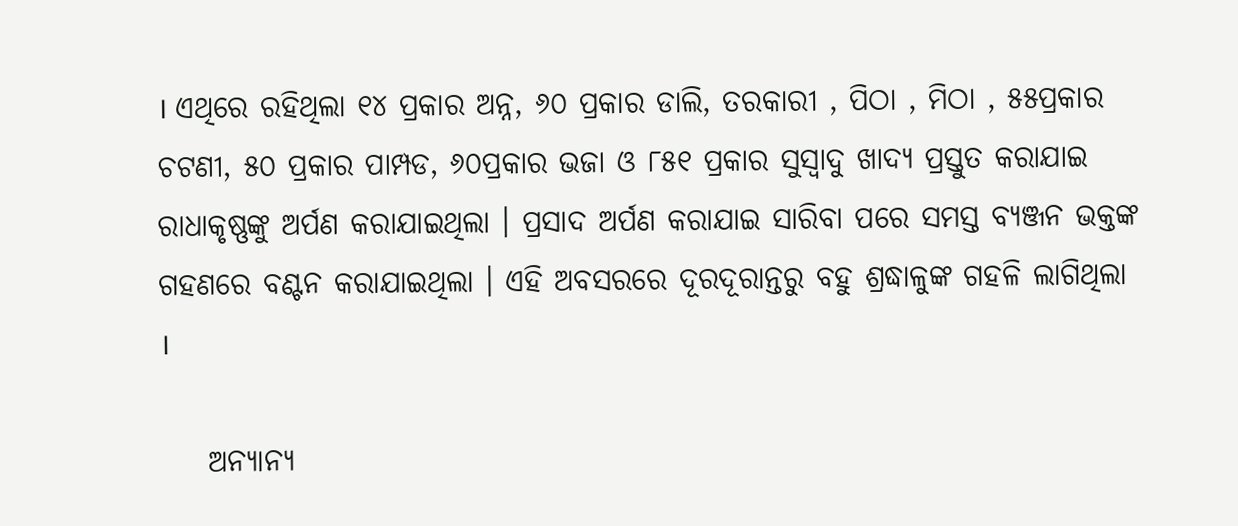। ଏଥିରେ ରହିଥିଲା ୧୪ ପ୍ରକାର ଅନ୍ନ, ୬୦ ପ୍ରକାର ଡାଲି, ତରକାରୀ , ପିଠା , ମିଠା , ୫୫ପ୍ରକାର ଚଟଣୀ, ୫୦ ପ୍ରକାର ପାମ୍ପଡ, ୬୦ପ୍ରକାର ଭଜା ଓ ୮୫୧ ପ୍ରକାର ସୁସ୍ୱାଦୁ ଖାଦ୍ୟ ପ୍ରସ୍ତୁତ କରାଯାଇ ରାଧାକୃଷ୍ଣଙ୍କୁ ଅର୍ପଣ କରାଯାଇଥିଲା । ପ୍ରସାଦ ଅର୍ପଣ କରାଯାଇ ସାରିବା ପରେ ସମସ୍ତ ବ୍ୟଞ୍ଜନ ଭକ୍ତଙ୍କ ଗହଣରେ ବଣ୍ଟନ କରାଯାଇଥିଲା । ଏହି ଅବସରରେ ଦୂରଦୂରାନ୍ତରୁ ବହୁ ଶ୍ରଦ୍ଧାଳୁଙ୍କ ଗହଳି ଲାଗିଥିଲା ।

    ଅନ୍ୟାନ୍ୟ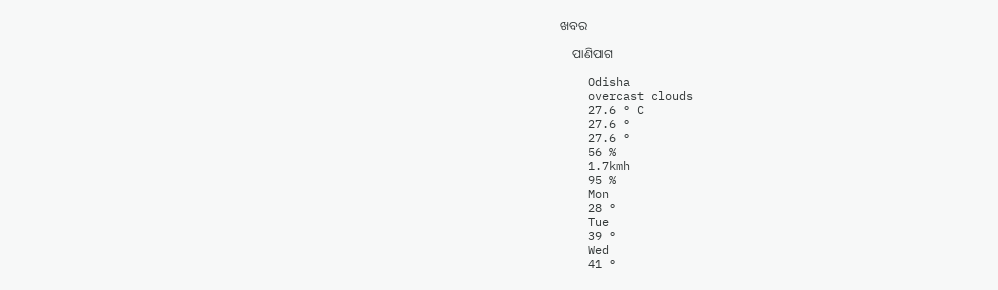ଖବର

    ପାଣିପାଗ

    Odisha
    overcast clouds
    27.6 ° C
    27.6 °
    27.6 °
    56 %
    1.7kmh
    95 %
    Mon
    28 °
    Tue
    39 °
    Wed
    41 °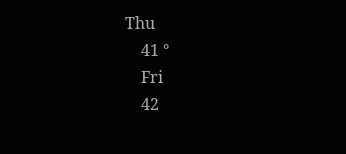Thu
    41 °
    Fri
    42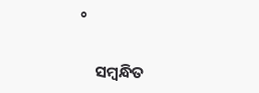°

    ସମ୍ବନ୍ଧିତ